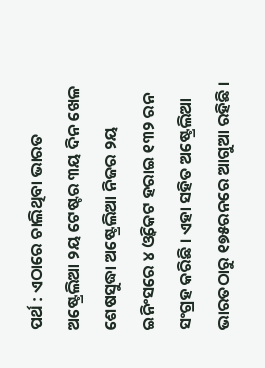ପର୍ଥ : ଏଠାରେ ଚାଲିଥିବା ଭାରତ ଅଷ୍ଟ୍ରେଲିଆ ୨ୟ ଟେଷ୍ଟର ୩ୟ ଦିନ ଖେଳ ଶେଷସୁଦ୍ଧା ଅଷ୍ଟ୍ରେଲିଆ ନିଜର ୨ୟ ଇନିଂସରେ ୪ ଓ୍ଵିକେଟ ହରାଇ ୧୩୨ ରନ ସଂଗ୍ରହ କରିଛି । ଏହା ସହିତ ଅଷ୍ଟ୍ରେଲିଆ ଭାରତଠାରୁ ୧୭୫ରନରେ ଆଗୁଆ ରହିଛି ।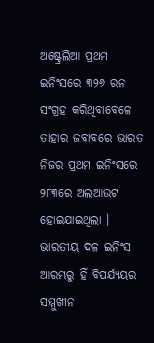ଅଷ୍ଟ୍ରେଲିଆ ପ୍ରଥମ ଇନିଂସରେ ୩୨୬ ରନ ସଂଗ୍ରହ କରିଥିବାବେଳେ ତାହାର ଜବାବରେ ଭାରତ ନିଜର ପ୍ରଥମ ଇନିଂସରେ ୨୮୩ରେ ଅଲଆଉଟ ହୋଇଯାଇଥିଲା ।
ଭାରତୀୟ ଦଳ ଇନିଂସ ଆରମ୍ଭରୁ ହିଁ ବିପର୍ଯ୍ୟୟର ସମ୍ମୁଖୀନ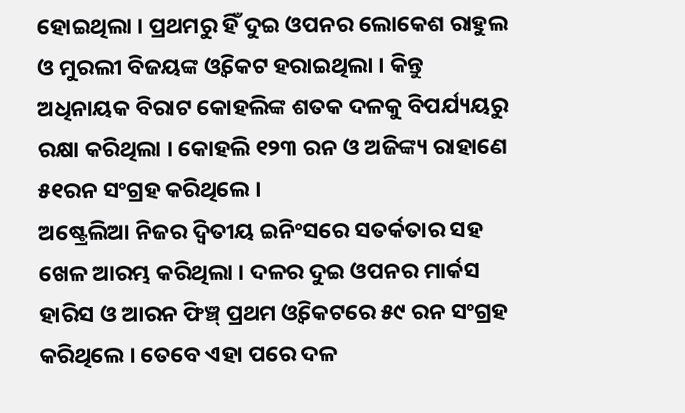ହୋଇଥିଲା । ପ୍ରଥମରୁ ହିଁ ଦୁଇ ଓପନର ଲୋକେଶ ରାହୁଲ ଓ ମୁରଲୀ ବିଜୟଙ୍କ ଓ୍ଵିକେଟ ହରାଇଥିଲା । କିନ୍ତୁ ଅଧିନାୟକ ବିରାଟ କୋହଲିଙ୍କ ଶତକ ଦଳକୁ ବିପର୍ଯ୍ୟୟରୁ ରକ୍ଷା କରିଥିଲା । କୋହଲି ୧୨୩ ରନ ଓ ଅଜିଙ୍କ୍ୟ ରାହାଣେ ୫୧ରନ ସଂଗ୍ରହ କରିଥିଲେ ।
ଅଷ୍ଟ୍ରେଲିଆ ନିଜର ଦ୍ୱିତୀୟ ଇନିଂସରେ ସତର୍କତାର ସହ ଖେଳ ଆରମ୍ଭ କରିଥିଲା । ଦଳର ଦୁଇ ଓପନର ମାର୍କସ ହାରିସ ଓ ଆରନ ଫିଞ୍ଚ୍ ପ୍ରଥମ ଓ୍ଵିକେଟରେ ୫୯ ରନ ସଂଗ୍ରହ କରିଥିଲେ । ତେବେ ଏହା ପରେ ଦଳ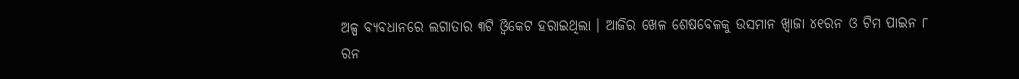ଅଳ୍ପ ବ୍ୟବଧାନରେ ଲଗାତାର ୩ଟି ଓ୍ଵିକେଟ ହରାଇଥିଲା । ଆଜିର ଖେଳ ଶେଷବେଳକୁ ଉସମାନ ଖ୍ଵାଜା ୪୧ରନ ଓ ଟିମ ପାଇନ ୮ ରନ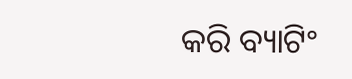କରି ବ୍ୟାଟିଂ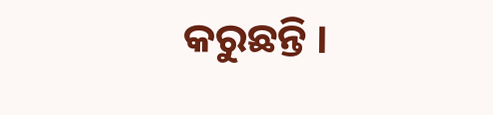କରୁଛନ୍ତି ।